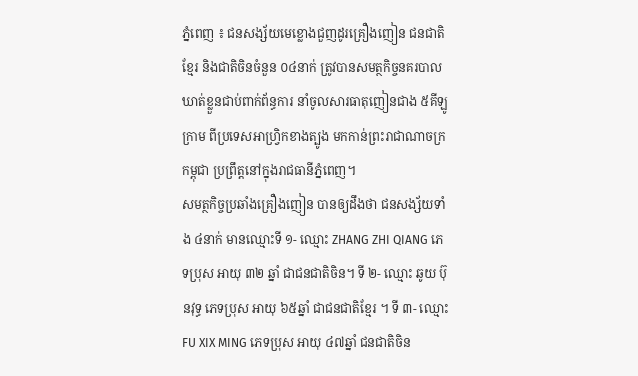ភ្នំពេញ ៖ ជនសង្ស័យមេខ្លោងជួញដូរគ្រឿងញៀន ជនជាតិខ្មែរ និងជាតិចិនចំនួន ០៤នាក់ ត្រូវបានសមត្ថកិច្ចនគរបាល ឃាត់ខ្លួនជាប់ពាក់ព័ន្ធការ នាំចូលសារធាតុញៀនជាង ៥គីឡូក្រាម ពីប្រទេសអាហ្វ្រិកខាងត្បូង មកកាន់ព្រះរាជាណាចក្រកម្ពុជា ប្រព្រឹត្តនៅក្នុងរាជធានីភ្នំពេញ។
សមត្ថកិច្ចប្រឆាំងគ្រឿងញៀន បានឲ្យដឹងថា ជនសង្ស័យទាំង ៤នាក់ មានឈ្មោះទី ១- ឈ្មោះ ZHANG ZHI QIANG ភេទប្រុស អាយុ ៣២ ឆ្នាំ ជាជនជាតិចិន។ ទី ២- ឈ្មោះ ឆូយ ប៊ុនវុទ្ធ ភេទប្រុស អាយុ ៦៥ឆ្នាំ ជាជនជាតិខ្មែរ ។ ទី ៣- ឈ្មោះ FU XIX MING ភេទប្រុស អាយុ ៤៧ឆ្នាំ ជនជាតិចិន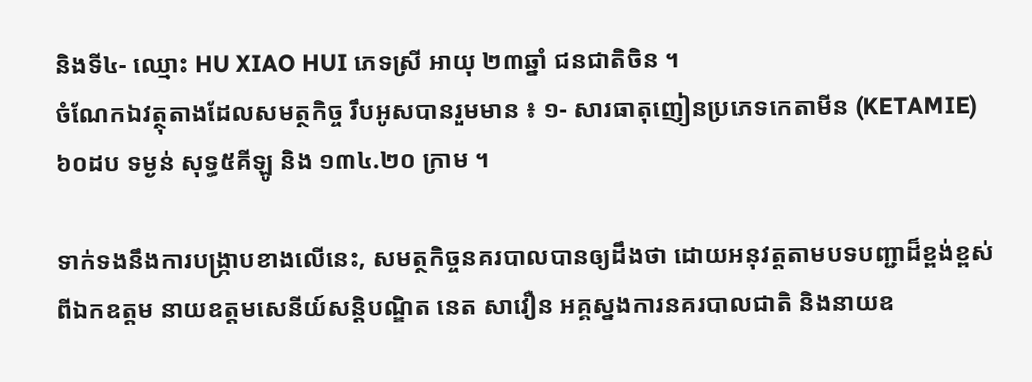និងទី៤- ឈ្មោះ HU XIAO HUI ភេទស្រី អាយុ ២៣ឆ្នាំ ជនជាតិចិន ។
ចំណែកឯវត្ថុតាងដែលសមត្ថកិច្ច រឹបអូសបានរួមមាន ៖ ១- សារធាតុញៀនប្រភេទកេតាមីន (KETAMIE)៦០ដប ទម្ងន់ សុទ្ធ៥គីឡូ និង ១៣៤.២០ ក្រាម ។

ទាក់ទងនឹងការបង្ក្រាបខាងលើនេះ, សមត្ថកិច្ចនគរបាលបានឲ្យដឹងថា ដោយអនុវត្តតាមបទបញ្ជាដ៏ខ្ពង់ខ្ពស់ ពីឯកឧត្តម នាយឧត្តមសេនីយ៍សន្តិបណ្ឌិត នេត សាវឿន អគ្គស្នងការនគរបាលជាតិ និងនាយឧ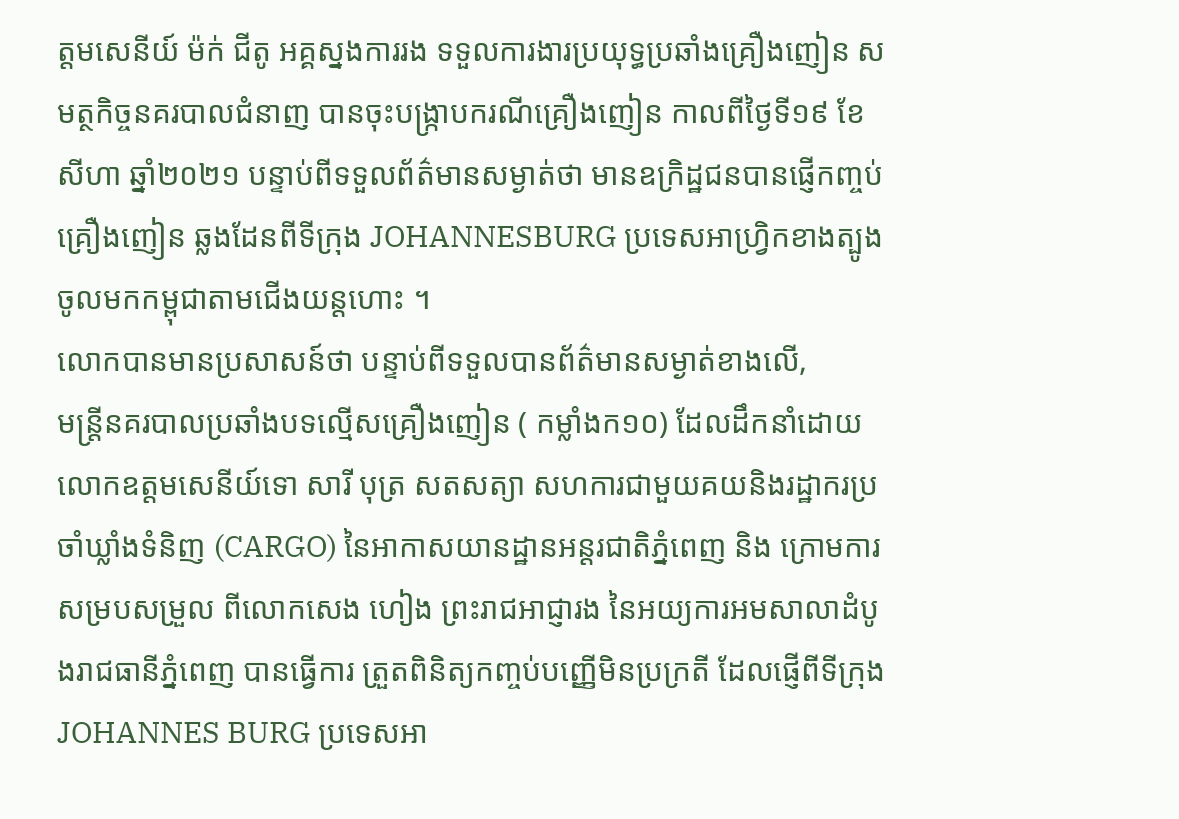ត្តមសេនីយ៍ ម៉ក់ ជីតូ អគ្គស្នងការរង ទទួលការងារប្រយុទ្ធប្រឆាំងគ្រឿងញៀន សមត្ថកិច្ចនគរបាលជំនាញ បានចុះបង្រ្កាបករណីគ្រឿងញៀន កាលពីថ្ងៃទី១៩ ខែសីហា ឆ្នាំ២០២១ បន្ទាប់ពីទទួលព័ត៌មានសម្ងាត់ថា មានឧក្រិដ្ឋជនបានផ្ញើកញ្ចប់គ្រឿងញៀន ឆ្លងដែនពីទីក្រុង JOHANNESBURG ប្រទេសអាហ្វ្រិកខាងត្បូង ចូលមកកម្ពុជាតាមជើងយន្តហោះ ។
លោកបានមានប្រសាសន៍ថា បន្ទាប់ពីទទួលបានព័ត៌មានសម្ងាត់ខាងលើ,
មន្ដ្រីនគរបាលប្រឆាំងបទល្មើសគ្រឿងញៀន ( កម្លាំងក១០) ដែលដឹកនាំដោយលោកឧត្តមសេនីយ៍ទោ សារី បុត្រ សតសត្យា សហការជាមួយគយនិងរដ្ឋាករប្រចាំឃ្លាំងទំនិញ (CARGO) នៃអាកាសយានដ្ឋានអន្តរជាតិភ្នំពេញ និង ក្រោមការសម្របសម្រួល ពីលោកសេង ហៀង ព្រះរាជអាជ្ញារង នៃអយ្យការអមសាលាដំបូងរាជធានីភ្នំពេញ បានធ្វើការ ត្រួតពិនិត្យកញ្ចប់បញ្ញើមិនប្រក្រតី ដែលផ្ញើពីទីក្រុង JOHANNES BURG ប្រទេសអា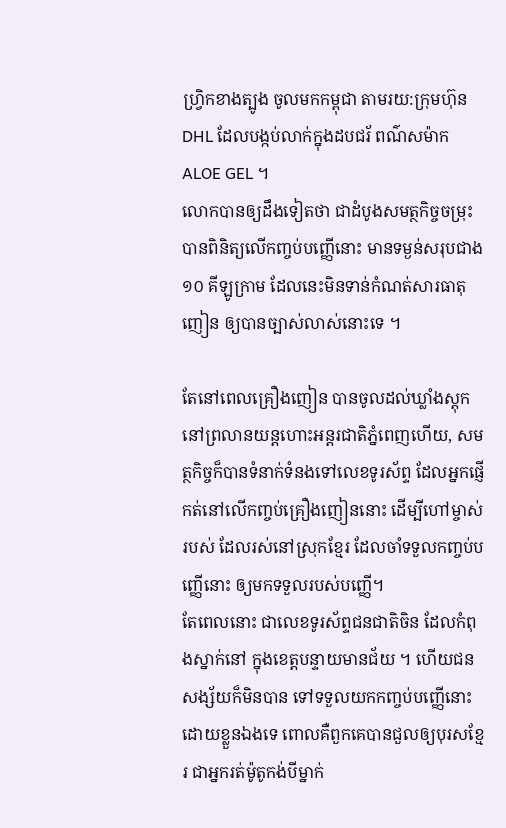ហ្វ្រិកខាងត្បូង ចូលមកកម្ពុជា តាមរយ:ក្រុមហ៊ុន DHL ដែលបង្កប់លាក់ក្នុងដបជរ័ ពណ៌សម៉ាក ALOE GEL ។
លោកបានឲ្យដឹងទៀតថា ជាដំបូងសមត្ថកិច្ចចម្រុះ បានពិនិត្យលើកញ្ចប់បញ្ញើនោះ មានទម្ងន់សរុបជាង ១០ គីឡូក្រាម ដែលនេះមិនទាន់កំណត់សារធាតុញៀន ឲ្យបានច្បាស់លាស់នោះទេ ។

តែនៅពេលគ្រឿងញៀន បានចូលដល់ឃ្លាំងស្តុក នៅព្រលានយន្តហោះអន្តរជាតិភ្នំពេញហើយ, សមត្ថកិច្ចក៏បានទំនាក់ទំនងទៅលេខទូរស័ព្ទ ដែលអ្នកផ្ញើកត់នៅលើកញ្ចប់គ្រឿងញៀននោះ ដើម្បីហៅម្ចាស់របស់ ដែលរស់នៅស្រុកខ្មែរ ដែលចាំទទួលកញ្ចប់បញ្ញើនោះ ឲ្យមកទទួលរបស់បញ្ញើ។
តែពេលនោះ ជាលេខទូរស័ព្ទជនជាតិចិន ដែលកំពុងស្នាក់នៅ ក្នុងខេត្តបន្ទាយមានជ័យ ។ ហើយជនសង្ស័យក៏មិនបាន ទៅទទួលយកកញ្ចប់បញ្ញើនោះ ដោយខ្លួនឯងទេ ពោលគឺពួកគេបានជួលឲ្យបុរសខ្មែរ ជាអ្នករត់ម៉ូតូកង់បីម្នាក់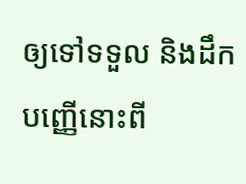ឲ្យទៅទទួល និងដឹកបញ្ញើនោះពី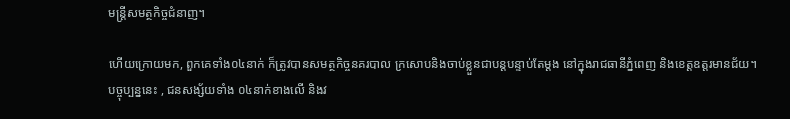មន្ត្រីសមត្ថកិច្ចជំនាញ។

ហើយក្រោយមក, ពួកគេទាំង០៤នាក់ ក៏ត្រូវបានសមត្ថកិច្ចនគរបាល ក្រសោបនិងចាប់ខ្លួនជាបន្តបន្ទាប់តែម្តង នៅក្នុងរាជធានីភ្នំពេញ និងខេត្តឧត្តរមានជ័យ។
បច្ចុប្បន្ននេះ , ជនសង្ស័យទាំង ០៤នាក់ខាងលើ និងវ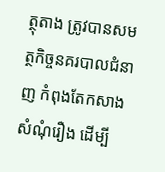ត្ថុតាង ត្រូវបានសមត្ថកិច្ចនគរបាលជំនាញ កំពុងតែកសាង សំណុំរឿង ដើម្បី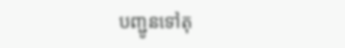បញ្ជូនទៅតុ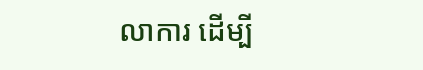លាការ ដើម្បី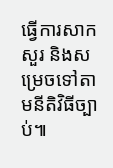ធ្វើការសាកសួរ និងសម្រេចទៅតាមនីតិវិធីច្បាប់៕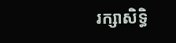រក្សាសិទ្ធិ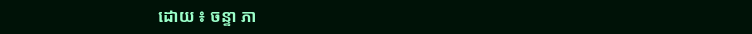ដោយ ៖ ចន្ទា ភា